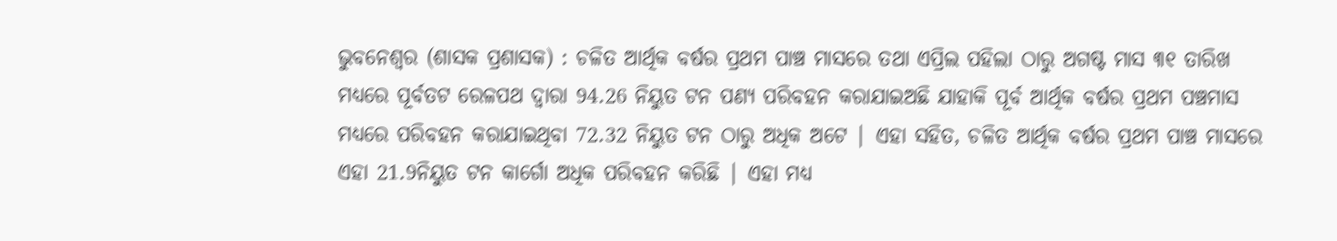ଭୁବନେଶ୍ୱର (ଶାସକ ପ୍ରଶାସକ) : ଚଳିତ ଆର୍ଥିକ ବର୍ଷର ପ୍ରଥମ ପାଞ୍ଚ ମାସରେ ତଥା ଏପ୍ରିଲ ପହିଲା ଠାରୁ ଅଗଷ୍ଟ ମାସ ୩୧ ତାରିଖ ମଧ୍ୟରେ ପୂର୍ବତଟ ରେଳପଥ ଦ୍ୱାରା 94.26 ନିୟୁତ ଟନ ପଣ୍ୟ ପରିବହନ କରାଯାଇଅଛି ଯାହାକି ପୂର୍ବ ଆର୍ଥିକ ବର୍ଷର ପ୍ରଥମ ପଞ୍ଚମାସ ମଧ୍ୟରେ ପରିବହନ କରାଯାଇଥିବା 72.32 ନିୟୁତ ଟନ ଠାରୁ ଅଧିକ ଅଟେ | ଏହା ସହିତ, ଚଳିତ ଆର୍ଥିକ ବର୍ଷର ପ୍ରଥମ ପାଞ୍ଚ ମାସରେ ଏହା 21.9ନିୟୁତ ଟନ କାର୍ଗୋ ଅଧିକ ପରିବହନ କରିଛି | ଏହା ମଧ୍ୟ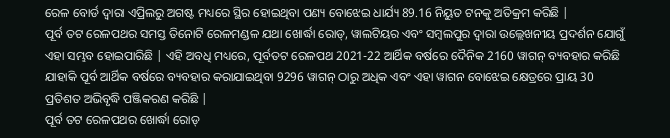ରେଳ ବୋର୍ଡ ଦ୍ୱାରା ଏପ୍ରିଲରୁ ଅଗଷ୍ଟ ମଧ୍ୟରେ ସ୍ଥିର ହୋଇଥିବା ପଣ୍ୟ ବୋଝେଇ ଧାର୍ଯ୍ୟ 89.16 ନିୟୁତ ଟନକୁ ଅତିକ୍ରମ କରିଛି |
ପୂର୍ବ ତଟ ରେଳପଥର ସମସ୍ତ ତିନୋଟି ରେଳମଣ୍ଡଳ ଯଥା ଖୋର୍ଦ୍ଧା ରୋଡ୍, ୱାଲଟିୟର ଏବଂ ସମ୍ବଲପୁର ଦ୍ୱାରା ଉଲ୍ଲେଖନୀୟ ପ୍ରଦର୍ଶନ ଯୋଗୁଁ ଏହା ସମ୍ଭବ ହୋଇପାରିଛି | ଏହି ଅବଧି ମଧ୍ୟରେ, ପୂର୍ବତଟ ରେଳପଥ 2021-22 ଆର୍ଥିକ ବର୍ଷରେ ଦୈନିକ 2160 ୱାଗନ୍ ବ୍ୟବହାର କରିଛି ଯାହାକି ପୂର୍ବ ଆର୍ଥିକ ବର୍ଷରେ ବ୍ୟବହାର କରାଯାଇଥିବା 9296 ୱାଗନ୍ ଠାରୁ ଅଧିକ ଏବଂ ଏହା ୱାଗନ ବୋଝେଇ କ୍ଷେତ୍ରରେ ପ୍ରାୟ 30 ପ୍ରତିଶତ ଅଭିବୃଦ୍ଧି ପଞ୍ଜିକରଣ କରିଛି |
ପୂର୍ବ ତଟ ରେଳପଥର ଖୋର୍ଦ୍ଧା ରୋଡ୍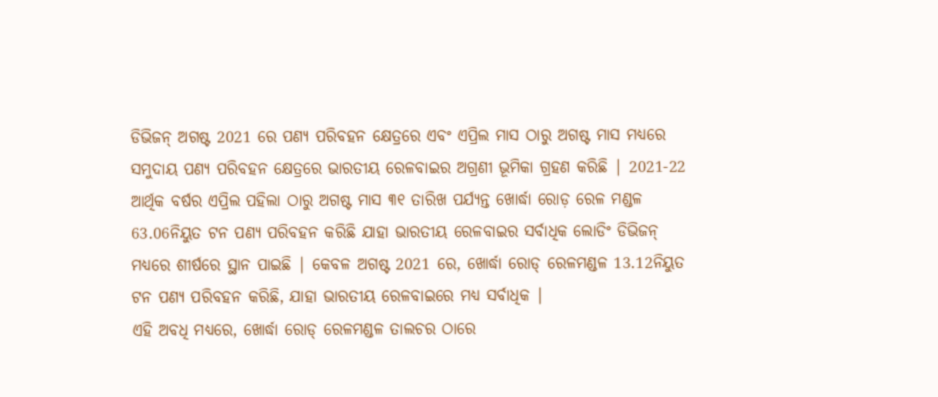ଡିଭିଜନ୍ ଅଗଷ୍ଟ 2021 ରେ ପଣ୍ୟ ପରିବହନ କ୍ଷେତ୍ରରେ ଏବଂ ଏପ୍ରିଲ ମାସ ଠାରୁ ଅଗଷ୍ଟ ମାସ ମଧ୍ୟରେ ସମୁଦାୟ ପଣ୍ୟ ପରିବହନ କ୍ଷେତ୍ରରେ ଭାରତୀୟ ରେଳବାଇର ଅଗ୍ରଣୀ ଭୂମିକା ଗ୍ରହଣ କରିଛି | 2021-22 ଆର୍ଥିକ ବର୍ଷର ଏପ୍ରିଲ ପହିଲା ଠାରୁ ଅଗଷ୍ଟ ମାସ ୩୧ ତାରିଖ ପର୍ଯ୍ୟନ୍ତ ଖୋର୍ଦ୍ଧା ରୋଡ଼ ରେଳ ମଣ୍ଡଳ 63.06ନିୟୁତ ଟନ ପଣ୍ୟ ପରିବହନ କରିଛି ଯାହା ଭାରତୀୟ ରେଳବାଇର ସର୍ବାଧିକ ଲୋଡିଂ ଡିଭିଜନ୍ ମଧ୍ୟରେ ଶୀର୍ଷରେ ସ୍ଥାନ ପାଇଛି | କେବଳ ଅଗଷ୍ଟ 2021 ରେ, ଖୋର୍ଦ୍ଧା ରୋଡ୍ ରେଳମଣ୍ଡଳ 13.12ନିୟୁତ ଟନ ପଣ୍ୟ ପରିବହନ କରିଛି, ଯାହା ଭାରତୀୟ ରେଳବାଇରେ ମଧ୍ୟ ସର୍ବାଧିକ |
ଏହି ଅବଧି ମଧ୍ୟରେ, ଖୋର୍ଦ୍ଧା ରୋଡ୍ ରେଳମଣ୍ଡଳ ତାଲଚର ଠାରେ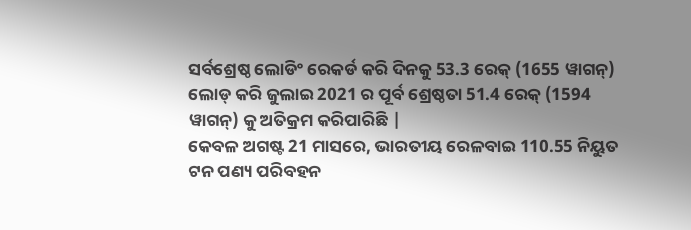ସର୍ବଶ୍ରେଷ୍ଠ ଲୋଡିଂ ରେକର୍ଡ କରି ଦିନକୁ 53.3 ରେକ୍ (1655 ୱାଗନ୍) ଲୋଡ୍ କରି ଜୁଲାଇ 2021 ର ପୂର୍ବ ଶ୍ରେଷ୍ଠତା 51.4 ରେକ୍ (1594 ୱାଗନ୍) କୁ ଅତିକ୍ରମ କରିପାରିଛି |
କେବଳ ଅଗଷ୍ଟ 21 ମାସରେ, ଭାରତୀୟ ରେଳବାଇ 110.55 ନିୟୁତ ଟନ ପଣ୍ୟ ପରିବହନ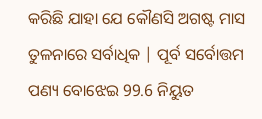କରିଛି ଯାହା ଯେ କୌଣସି ଅଗଷ୍ଟ ମାସ ତୁଳନାରେ ସର୍ବାଧିକ | ପୂର୍ବ ସର୍ବୋତ୍ତମ ପଣ୍ୟ ବୋଝେଇ 99.6 ନିୟୁତ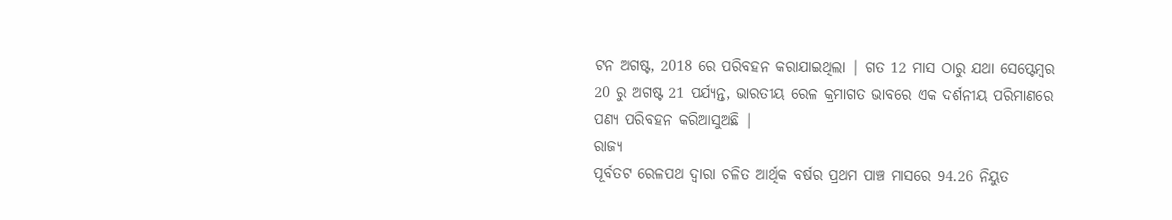ଟନ ଅଗଷ୍ଟ, 2018 ରେ ପରିବହନ କରାଯାଇଥିଲା | ଗତ 12 ମାସ ଠାରୁ ଯଥା ସେପ୍ଟେମ୍ବର 20 ରୁ ଅଗଷ୍ଟ 21 ପର୍ଯ୍ୟନ୍ତ, ଭାରତୀୟ ରେଳ କ୍ରମାଗତ ଭାବରେ ଏକ ଦର୍ଶନୀୟ ପରିମାଣରେ ପଣ୍ୟ ପରିବହନ କରିଆସୁଅଛି |
ରାଜ୍ୟ
ପୂର୍ବତଟ ରେଳପଥ ଦ୍ୱାରା ଚଳିତ ଆର୍ଥିକ ବର୍ଷର ପ୍ରଥମ ପାଞ୍ଚ ମାସରେ 94.26 ନିୟୁତ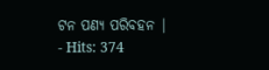ଟନ ପଣ୍ୟ ପରିବହନ |
- Hits: 374